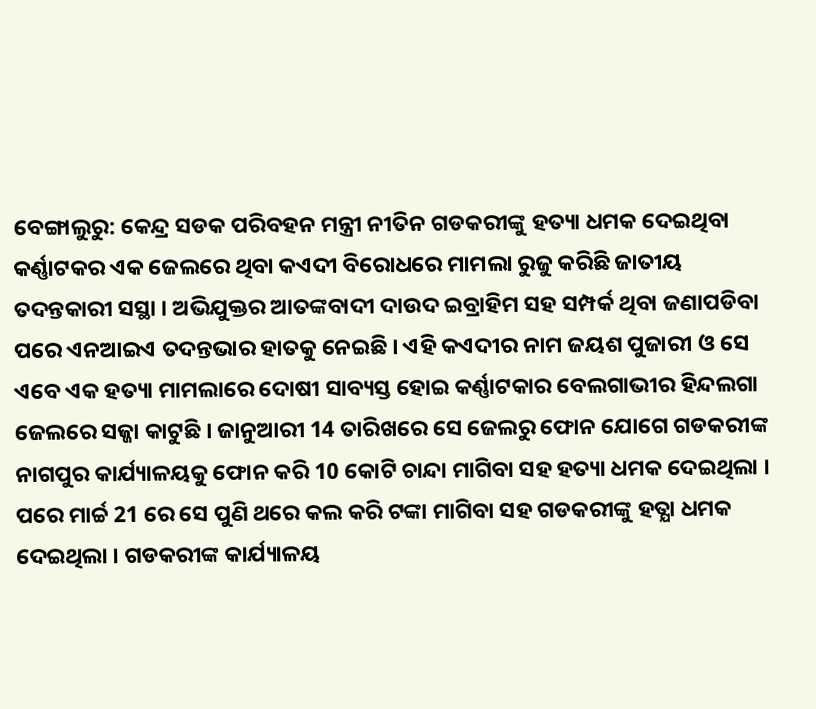ବେଙ୍ଗାଲୁରୁ: କେନ୍ଦ୍ର ସଡକ ପରିବହନ ମନ୍ତ୍ରୀ ନୀତିନ ଗଡକରୀଙ୍କୁ ହତ୍ୟା ଧମକ ଦେଇଥିବା କର୍ଣ୍ଣାଟକର ଏକ ଜେଲରେ ଥିବା କଏଦୀ ବିରୋଧରେ ମାମଲା ରୁଜୁ କରିଛି ଜାତୀୟ ତଦନ୍ତକାରୀ ସସ୍ଥା । ଅଭିଯୁକ୍ତର ଆତଙ୍କବାଦୀ ଦାଉଦ ଇବ୍ରାହିମ ସହ ସମ୍ପର୍କ ଥିବା ଜଣାପଡିବା ପରେ ଏନଆଇଏ ତଦନ୍ତଭାର ହାତକୁ ନେଇଛି । ଏହି କଏଦୀର ନାମ ଜୟଶ ପୁଜାରୀ ଓ ସେ ଏବେ ଏକ ହତ୍ୟା ମାମଲାରେ ଦୋଷୀ ସାବ୍ୟସ୍ତ ହୋଇ କର୍ଣ୍ଣାଟକାର ବେଲଗାଭୀର ହିନ୍ଦଲଗା ଜେଲରେ ସଜ୍ଜା କାଟୁଛି । ଜାନୁଆରୀ 14 ତାରିଖରେ ସେ ଜେଲରୁ ଫୋନ ଯୋଗେ ଗଡକରୀଙ୍କ ନାଗପୁର କାର୍ଯ୍ୟାଳୟକୁ ଫୋନ କରି 10 କୋଟି ଚାନ୍ଦା ମାଗିବା ସହ ହତ୍ୟା ଧମକ ଦେଇଥିଲା ।
ପରେ ମାର୍ଚ୍ଚ 21 ରେ ସେ ପୁଣି ଥରେ କଲ କରି ଟଙ୍କା ମାଗିବା ସହ ଗଡକରୀଙ୍କୁ ହତ୍ଯା ଧମକ ଦେଇଥିଲା । ଗଡକରୀଙ୍କ କାର୍ଯ୍ୟାଳୟ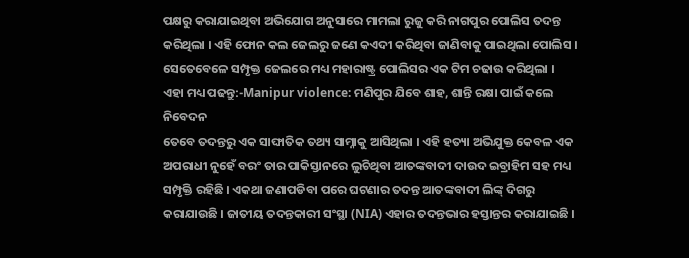ପକ୍ଷରୁ କରାଯାଇଥିବା ଅଭିଯୋଗ ଅନୁସାରେ ମାମଲା ରୁଜୁ କରି ନାଗପୁର ପୋଲିସ ତଦନ୍ତ କରିଥିଲା । ଏହି ଫୋନ କଲ ଜେଲରୁ ଜଣେ କଏଦୀ କରିଥିବା ଜାଣିବାକୁ ପାଇଥିଲା ପୋଲିସ । ସେତେବେଳେ ସମ୍ପୃକ୍ତ ଜେଲରେ ମଧ୍ୟ ମହାରାଷ୍ଟ୍ର ପୋଲିସର ଏକ ଟିମ ଚଢାଉ କରିଥିଲା ।
ଏହା ମଧ୍ୟ ପଢନ୍ତୁ:-Manipur violence: ମଣିପୁର ଯିବେ ଶାହ, ଶାନ୍ତି ରକ୍ଷା ପାଇଁ କଲେ ନିବେଦନ
ତେବେ ତଦନ୍ତରୁ ଏକ ସାଙ୍ଘାତିକ ତଥ୍ୟ ସାମ୍ନାକୁ ଆସିଥିଲା । ଏହି ହତ୍ୟା ଅଭିଯୁକ୍ତ କେବଳ ଏକ ଅପରାଧୀ ନୁହେଁ ବରଂ ତାର ପାକିସ୍ତାନରେ ଲୁଚିଥିବା ଆତଙ୍କବାଦୀ ଦାଉଦ ଇବ୍ରାହିମ ସହ ମଧ୍ୟ ସମ୍ପୃକ୍ତି ରହିଛି । ଏକଥା ଜଣାପଡିବା ପରେ ଘଟଣାର ତଦନ୍ତ ଆତଙ୍କବାଦୀ ଲିଙ୍କ୍ ଦିଗରୁ କରାଯାଉଛି । ଜାତୀୟ ତଦନ୍ତକାରୀ ସଂସ୍ଥା (NIA) ଏହାର ତଦନ୍ତଭାର ହସ୍ତାନ୍ତର କରାଯାଇଛି ।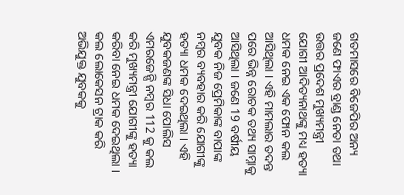ଗତମାସରେ ବିଜେପିର ଅନ୍ୟ ଜଣେ ଫାଏର ବ୍ରାଣ୍ଡ ନେତା ତଥା ଉତ୍ତର ପ୍ରଦେଶ ମୁଖ୍ୟମନ୍ତ୍ରୀ ଯୋଗୀ ଆଦିତ୍ୟନାଥଙ୍କୁ ମଧ୍ୟ ହତ୍ୟା ଧମକ ନେଇ ଏକ ଫୋନ କଲ ଆସିଥିଲା । ଏହି ମାମଲାର ତଦନ୍ତ ପରେ ଭିନ୍ନ ରୋଚକ ତଥ୍ୟ ସାମ୍ନାକୁ ଆସିଥିଲା । ଜଣେ 19 ବର୍ଷୀୟ ଯୁବକ ନିଜ ପ୍ରେମିକାଙ୍କ ବାପାଙ୍କ ନମ୍ବର ବ୍ୟବହାର କରି ଯୋଗୀଙ୍କୁ ହତ୍ୟା ଧମକ ଦେଇଥିଲା । ଏହି ଯୁବକଜଣଙ୍କ ସିଧା ପୋଲିସ ଏମରଜେନ୍ସି ନମ୍ବର 112 କୁ କଲ କରି ମୁଖ୍ୟମନ୍ତ୍ରୀ ଯୋଗୀଙ୍କୁ ହତ୍ୟା କରିବା ନେଇ ଧମକ ଦେଇଥିଲା । କଲ ଲୋକେସନ ଟ୍ରାକ କରି ଅଭିଯୁକ୍ତ ଯୁବକକୁ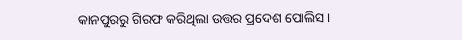କାନପୁରରୁ ଗିରଫ କରିଥିଲା ଉତ୍ତର ପ୍ରଦେଶ ପୋଲିସ ।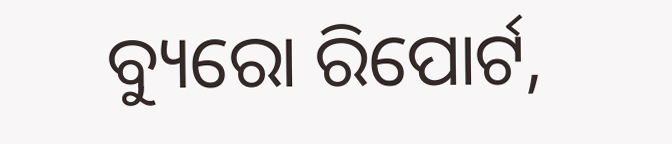ବ୍ୟୁରୋ ରିପୋର୍ଟ,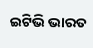ଇଟିଭି ଭାରତ